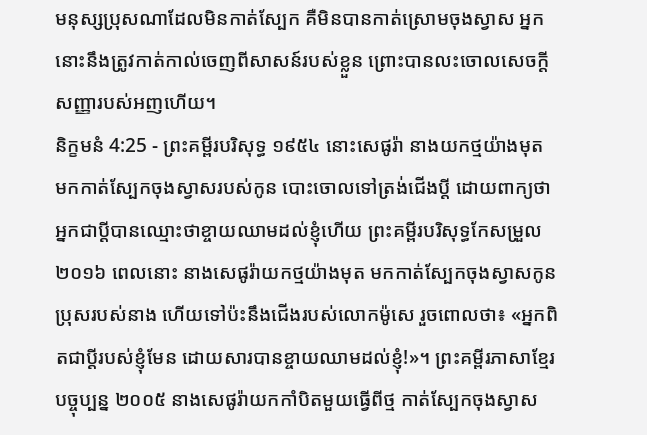មនុស្សប្រុសណាដែលមិនកាត់ស្បែក គឺមិនបានកាត់ស្រោមចុងស្វាស អ្នកនោះនឹងត្រូវកាត់កាល់ចេញពីសាសន៍របស់ខ្លួន ព្រោះបានលះចោលសេចក្ដីសញ្ញារបស់អញហើយ។
និក្ខមនំ 4:25 - ព្រះគម្ពីរបរិសុទ្ធ ១៩៥៤ នោះសេផូរ៉ា នាងយកថ្មយ៉ាងមុត មកកាត់ស្បែកចុងស្វាសរបស់កូន បោះចោលទៅត្រង់ជើងប្ដី ដោយពាក្យថា អ្នកជាប្ដីបានឈ្មោះថាខ្ចាយឈាមដល់ខ្ញុំហើយ ព្រះគម្ពីរបរិសុទ្ធកែសម្រួល ២០១៦ ពេលនោះ នាងសេផូរ៉ាយកថ្មយ៉ាងមុត មកកាត់ស្បែកចុងស្វាសកូនប្រុសរបស់នាង ហើយទៅប៉ះនឹងជើងរបស់លោកម៉ូសេ រួចពោលថា៖ «អ្នកពិតជាប្តីរបស់ខ្ញុំមែន ដោយសារបានខ្ចាយឈាមដល់ខ្ញុំ!»។ ព្រះគម្ពីរភាសាខ្មែរបច្ចុប្បន្ន ២០០៥ នាងសេផូរ៉ាយកកាំបិតមួយធ្វើពីថ្ម កាត់ស្បែកចុងស្វាស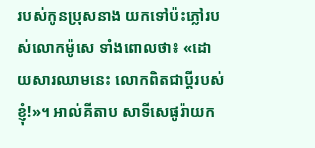របស់កូនប្រុសនាង យកទៅប៉ះភ្លៅរបស់លោកម៉ូសេ ទាំងពោលថា៖ «ដោយសារឈាមនេះ លោកពិតជាប្ដីរបស់ខ្ញុំ!»។ អាល់គីតាប សាទីសេផូរ៉ាយក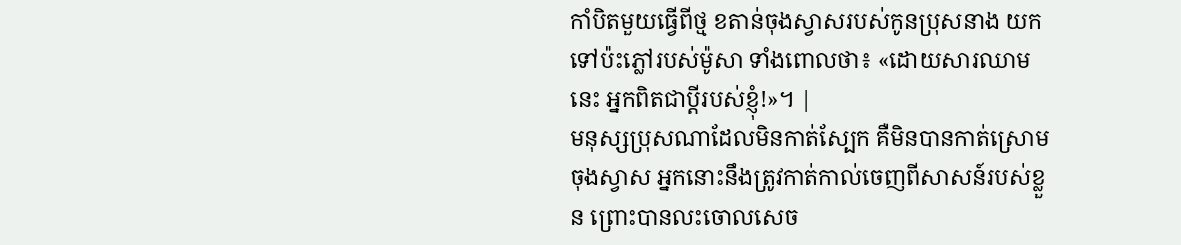កាំបិតមួយធ្វើពីថ្ម ខតាន់ចុងស្វាសរបស់កូនប្រុសនាង យកទៅប៉ះភ្លៅរបស់ម៉ូសា ទាំងពោលថា៖ «ដោយសារឈាមនេះ អ្នកពិតជាប្ដីរបស់ខ្ញុំ!»។ |
មនុស្សប្រុសណាដែលមិនកាត់ស្បែក គឺមិនបានកាត់ស្រោមចុងស្វាស អ្នកនោះនឹងត្រូវកាត់កាល់ចេញពីសាសន៍របស់ខ្លួន ព្រោះបានលះចោលសេច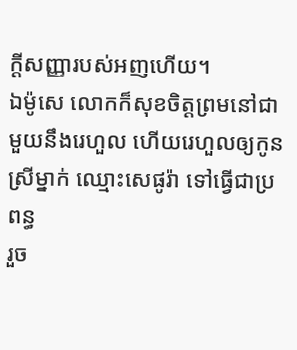ក្ដីសញ្ញារបស់អញហើយ។
ឯម៉ូសេ លោកក៏សុខចិត្តព្រមនៅជាមួយនឹងរេហួល ហើយរេហួលឲ្យកូនស្រីម្នាក់ ឈ្មោះសេផូរ៉ា ទៅធ្វើជាប្រពន្ធ
រួច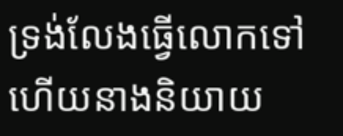ទ្រង់លែងធ្វើលោកទៅ ហើយនាងនិយាយ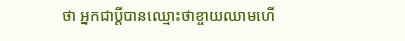ថា អ្នកជាប្ដីបានឈ្មោះថាខ្ចាយឈាមហើ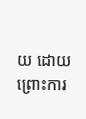យ ដោយព្រោះការ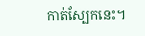កាត់ស្បែកនេះ។